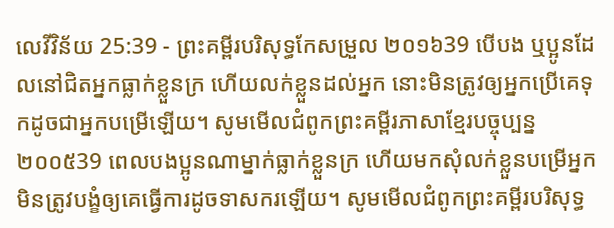លេវីវិន័យ 25:39 - ព្រះគម្ពីរបរិសុទ្ធកែសម្រួល ២០១៦39 បើបង ឬប្អូនដែលនៅជិតអ្នកធ្លាក់ខ្លួនក្រ ហើយលក់ខ្លួនដល់អ្នក នោះមិនត្រូវឲ្យអ្នកប្រើគេទុកដូចជាអ្នកបម្រើឡើយ។ សូមមើលជំពូកព្រះគម្ពីរភាសាខ្មែរបច្ចុប្បន្ន ២០០៥39 ពេលបងប្អូនណាម្នាក់ធ្លាក់ខ្លួនក្រ ហើយមកសុំលក់ខ្លួនបម្រើអ្នក មិនត្រូវបង្ខំឲ្យគេធ្វើការដូចទាសករឡើយ។ សូមមើលជំពូកព្រះគម្ពីរបរិសុទ្ធ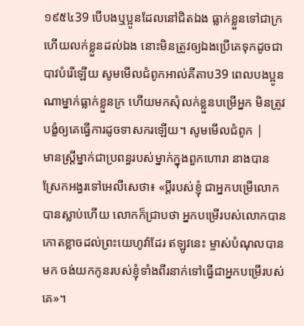១៩៥៤39 បើបងឬប្អូនដែលនៅជិតឯង ធ្លាក់ខ្លួនទៅជាក្រ ហើយលក់ខ្លួនដល់ឯង នោះមិនត្រូវឲ្យឯងប្រើគេទុកដូចជាបាវបំរើឡើយ សូមមើលជំពូកអាល់គីតាប39 ពេលបងប្អូនណាម្នាក់ធ្លាក់ខ្លួនក្រ ហើយមកសុំលក់ខ្លួនបម្រើអ្នក មិនត្រូវបង្ខំឲ្យគេធ្វើការដូចទាសករឡើយ។ សូមមើលជំពូក |
មានស្ត្រីម្នាក់ជាប្រពន្ធរបស់ម្នាក់ក្នុងពួកហោរា នាងបានស្រែកអង្វរទៅអេលីសេថា៖ «ប្តីរបស់ខ្ញុំ ជាអ្នកបម្រើលោក បានស្លាប់ហើយ លោកក៏ជ្រាបថា អ្នកបម្រើរបស់លោកបានកោតខ្លាចដល់ព្រះយេហូវ៉ាដែរ ឥឡូវនេះ ម្ចាស់បំណុលបានមក ចង់យកកូនរបស់ខ្ញុំទាំងពីរនាក់ទៅធ្វើជាអ្នកបម្រើរបស់គេ»។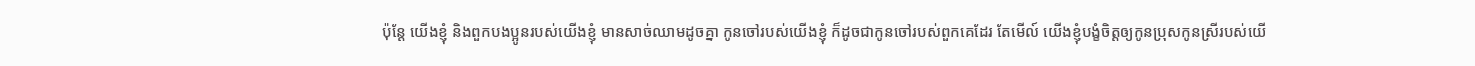ប៉ុន្តែ យើងខ្ញុំ និងពួកបងប្អូនរបស់យើងខ្ញុំ មានសាច់ឈាមដូចគ្នា កូនចៅរបស់យើងខ្ញុំ ក៏ដូចជាកូនចៅរបស់ពួកគេដែរ តែមើល៍ យើងខ្ញុំបង្ខំចិត្តឲ្យកូនប្រុសកូនស្រីរបស់យើ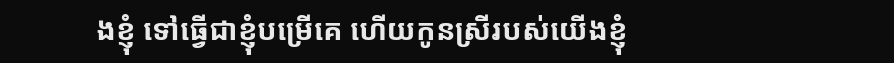ងខ្ញុំ ទៅធ្វើជាខ្ញុំបម្រើគេ ហើយកូនស្រីរបស់យើងខ្ញុំ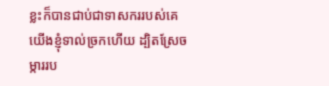ខ្លះក៏បានជាប់ជាទាសកររបស់គេ យើងខ្ញុំទាល់ច្រកហើយ ដ្បិតស្រែចម្ការរប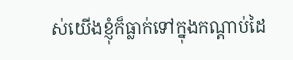ស់យើងខ្ញុំក៏ធ្លាក់ទៅក្នុងកណ្ដាប់ដៃ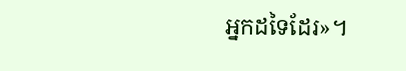អ្នកដទៃដែរ»។